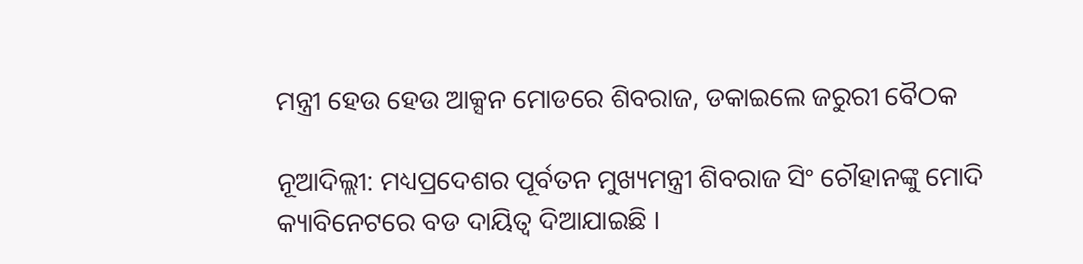ମନ୍ତ୍ରୀ ହେଉ ହେଉ ଆକ୍ସନ ମୋଡରେ ଶିବରାଜ, ଡକାଇଲେ ଜରୁରୀ ବୈଠକ

ନୂଆଦିଲ୍ଲୀ: ମଧ୍ୟପ୍ରଦେଶର ପୂର୍ବତନ ମୁଖ୍ୟମନ୍ତ୍ରୀ ଶିବରାଜ ସିଂ ଚୌହାନଙ୍କୁ ମୋଦି କ୍ୟାବିନେଟରେ ବଡ ଦାୟିତ୍ୱ ଦିଆଯାଇଛି ।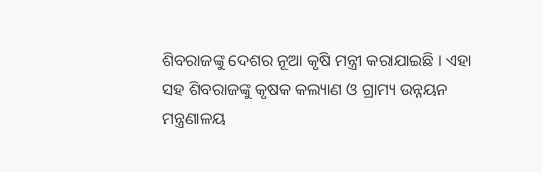ଶିବରାଜଙ୍କୁ ଦେଶର ନୂଆ କୃଷି ମନ୍ତ୍ରୀ କରାଯାଇଛି । ଏହା ସହ ଶିବରାଜଙ୍କୁ କୃଷକ କଲ୍ୟାଣ ଓ ଗ୍ରାମ୍ୟ ଉନ୍ନୟନ ମନ୍ତ୍ରଣାଳୟ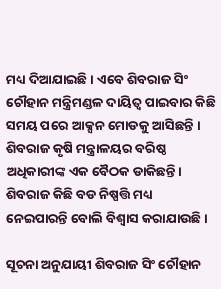ମଧ୍ୟ ଦିଆଯାଇଛି । ଏବେ ଶିବରାଜ ସିଂ ଚୌହାନ ମନ୍ତ୍ରିମଣ୍ଡଳ ଦାୟିତ୍ୱ ପାଇବାର କିଛି ସମୟ ପରେ ଆକ୍ସନ ମୋଡକୁ ଆସିଛନ୍ତି । ଶିବରାଜ କୃଷି ମନ୍ତ୍ରାଳୟର ବରିଷ୍ଠ ଅଧିକାରୀଙ୍କ ଏକ ବୈଠକ ଡାକିଛନ୍ତି। ଶିବରାଜ କିଛି ବଡ ନିଷ୍ପତ୍ତି ମଧ୍ୟ ନେଇପାରନ୍ତି ବୋଲି ବିଶ୍ୱାସ କରାଯାଉଛି ।

ସୂଚନା ଅନୁଯାୟୀ ଶିବରାଜ ସିଂ ଚୌହାନ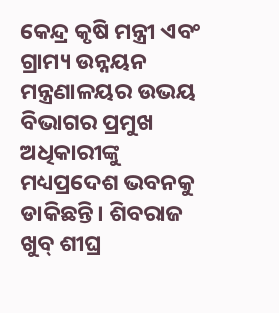କେନ୍ଦ୍ର କୃଷି ମନ୍ତ୍ରୀ ଏବଂ ଗ୍ରାମ୍ୟ ଉନ୍ନୟନ ମନ୍ତ୍ରଣାଳୟର ଉଭୟ ବିଭାଗର ପ୍ରମୁଖ ଅଧିକାରୀଙ୍କୁ ମଧ୍ୟପ୍ରଦେଶ ଭବନକୁ ଡାକିଛନ୍ତି। ଶିବରାଜ ଖୁବ୍ ଶୀଘ୍ର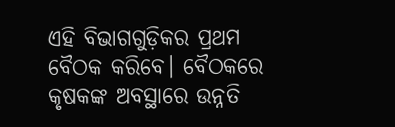ଏହି ବିଭାଗଗୁଡ଼ିକର ପ୍ରଥମ ବୈଠକ କରିବେ। ବୈଠକରେ କୃଷକଙ୍କ ଅବସ୍ଥାରେ ଉନ୍ନତି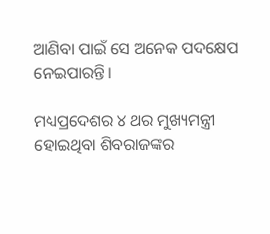ଆଣିବା ପାଇଁ ସେ ଅନେକ ପଦକ୍ଷେପ ନେଇପାରନ୍ତି।

ମଧ୍ୟପ୍ରଦେଶର ୪ ଥର ମୁଖ୍ୟମନ୍ତ୍ରୀ ହୋଇଥିବା ଶିବରାଜଙ୍କର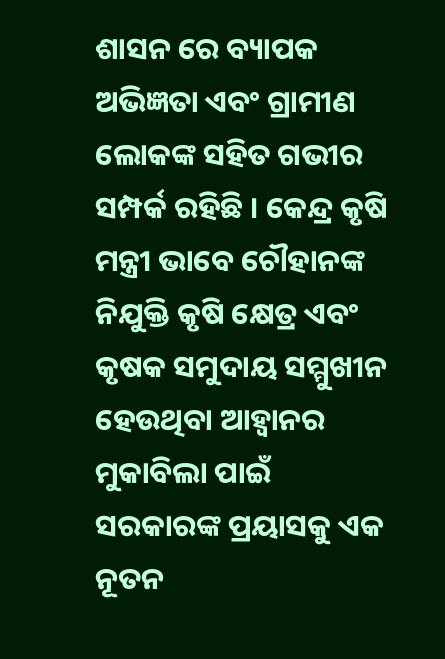ଶାସନ ରେ ବ୍ୟାପକ ଅଭିଜ୍ଞତା ଏବଂ ଗ୍ରାମୀଣ ଲୋକଙ୍କ ସହିତ ଗଭୀର ସମ୍ପର୍କ ରହିଛି । କେନ୍ଦ୍ର କୃଷି ମନ୍ତ୍ରୀ ଭାବେ ଚୌହାନଙ୍କ ନିଯୁକ୍ତି କୃଷି କ୍ଷେତ୍ର ଏବଂ କୃଷକ ସମୁଦାୟ ସମ୍ମୁଖୀନ ହେଉଥିବା ଆହ୍ୱାନର ମୁକାବିଲା ପାଇଁ ସରକାରଙ୍କ ପ୍ରୟାସକୁ ଏକ ନୂତନ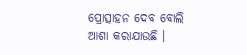ପ୍ରୋତ୍ସାହନ ଦେବ ବୋଲି ଆଶା କରାଯାଉଛି ।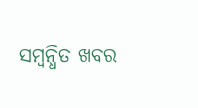ସମ୍ବନ୍ଧିତ ଖବର